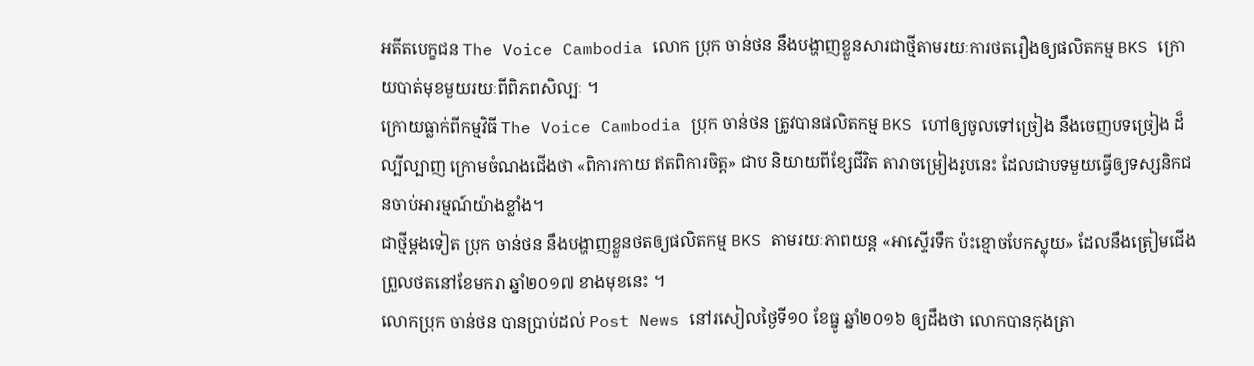អតីតបេក្ខជន The Voice Cambodia លោក ប្រុក ចាន់ថន នឹងបង្ហាញខ្លួនសារជាថ្មីតាមរយៈការថតរឿងឲ្យផលិតកម្ម BKS ក្រោយបាត់មុខមួយរយៈពីពិភពសិល្បៈ ។
ក្រោយធ្លាក់ពីកម្មវិធី The Voice Cambodia ប្រុក ចាន់ថន ត្រូវបានផលិតកម្ម BKS ហៅឲ្យចូលទៅច្រៀង នឹងចេញបទច្រៀង ដ៏ល្បីល្បាញ ក្រោមចំណងជើងថា «ពិការកាយ ឥតពិការចិត្ត» ជាប និយាយពីខ្សែជីវិត តារាចម្រៀងរូបនេះ ដែលជាបទមួយធ្វើឲ្យទស្សនិកជនចាប់អារម្មណ៍យ៉ាងខ្លាំង។
ជាថ្មីម្តងទៀត ប្រុក ចាន់ថន នឹងបង្ហាញខ្លួនថតឲ្យផលិតកម្ម BKS តាមរយៈភាពយន្ត «អាស្ទើរទឹក ប៉ះខ្មោចបែកស្លុយ» ដែលនឹងត្រៀមជើងព្រួលថតនៅខែមករា ឆ្នាំ២០១៧ ខាងមុខនេះ ។
លោកប្រុក ចាន់ថន បានប្រាប់ដល់ Post News នៅរសៀលថ្ងៃទី១០ ខែធ្នូ ឆ្នាំ២០១៦ ឲ្យដឹងថា លោកបានកុងត្រា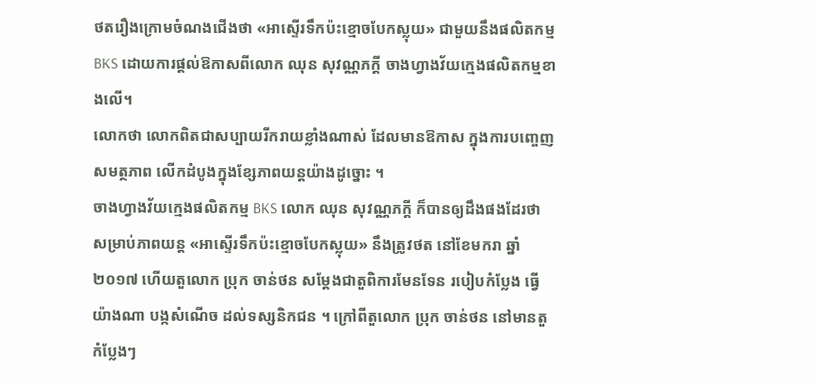ថតរឿងក្រោមចំណងជើងថា «អាស្ទើរទឹកប៉ះខ្មោចបែកស្លុយ» ជាមួយនឹងផលិតកម្ម BKS ដោយការផ្តល់ឱកាសពីលោក ឈុន សុវណ្ណភក្តី ចាងហ្វាងវ័យក្មេងផលិតកម្មខាងលើ។
លោកថា លោកពិតជាសប្បាយរីករាយខ្លាំងណាស់ ដែលមានឱកាស ក្នុងការបញ្ចេញសមត្ថភាព លើកដំបូងក្នុងខ្សែភាពយន្តយ៉ាងដូច្នោះ ។
ចាងហ្វាងវ័យក្មេងផលិតកម្ម BKS លោក ឈុន សុវណ្ណភក្តី ក៏បានឲ្យដឹងផងដែរថា សម្រាប់ភាពយន្ត «អាស្ទើរទឹកប៉ះខ្មោចបែកស្លុយ» នឹងត្រូវថត នៅខែមករា ឆ្នាំ២០១៧ ហើយតួលោក ប្រុក ចាន់ថន សម្តែងជាតួពិការមែនទែន របៀបកំប្លែង ធ្វើយ៉ាងណា បង្កសំណើច ដល់ទស្សនិកជន ។ ក្រៅពីតួលោក ប្រុក ចាន់ថន នៅមានតួកំប្លែងៗ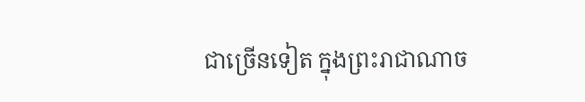ជាច្រើនទៀត ក្នុងព្រះរាជាណាច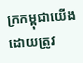ក្រកម្ពុជាយើង ដោយត្រូវ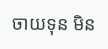ចាយទុន មិន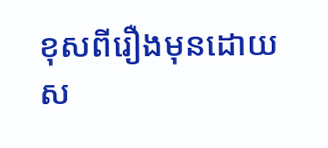ខុសពីរឿងមុនដោយស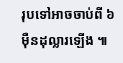រុបទៅអាចចាប់ពី ៦ ម៉ឺនដុល្លារឡើង ៕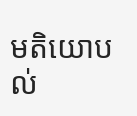មតិយោបល់